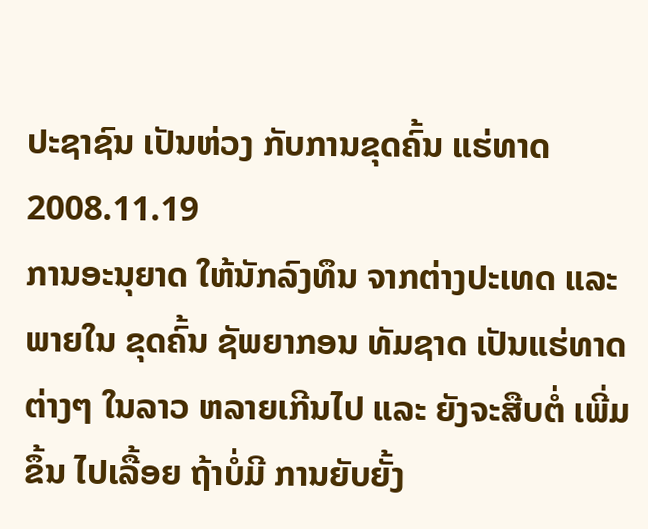ປະຊາຊົນ ເປັນຫ່ວງ ກັບການຂຸດຄົ້ນ ແຮ່ທາດ
2008.11.19
ການອະນຸຍາດ ໃຫ້ນັກລົງທຶນ ຈາກຕ່າງປະເທດ ແລະ ພາຍໃນ ຂຸດຄົ້ນ ຊັພຍາກອນ ທັມຊາດ ເປັນແຮ່ທາດ ຕ່າງໆ ໃນລາວ ຫລາຍເກີນໄປ ແລະ ຍັງຈະສືບຕໍ່ ເພີ່ມຂຶ້ນ ໄປເລື້ອຍ ຖ້າບໍ່ມີ ການຍັບຍັ້ງ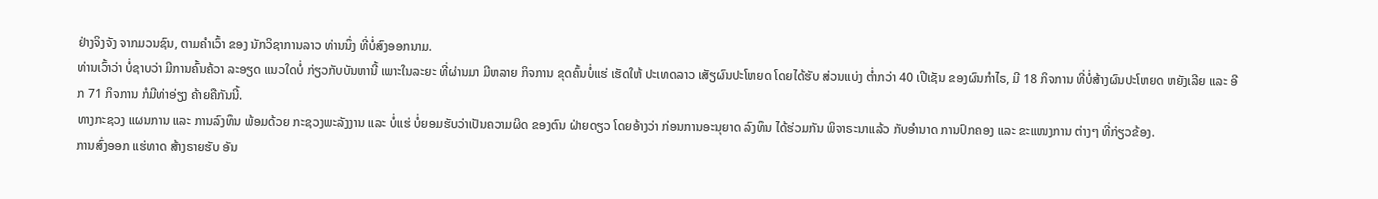ຢ່າງຈິງຈັງ ຈາກມວນຊົນ, ຕາມຄໍາເວົ້າ ຂອງ ນັກວິຊາການລາວ ທ່ານນຶ່ງ ທີ່ບໍ່ສົງອອກນາມ.
ທ່ານເວົ້າວ່າ ບໍ່ຊາບວ່າ ມີການຄົ້ນຄ້ວາ ລະອຽດ ແນວໃດບໍ່ ກ່ຽວກັບບັນຫານີ້ ເພາະໃນລະຍະ ທີ່ຜ່ານມາ ມີຫລາຍ ກິຈການ ຂຸດຄົ້ນບໍ່ແຮ່ ເຮັດໃຫ້ ປະເທດລາວ ເສັຽຜົນປະໂຫຍດ ໂດຍໄດ້ຮັບ ສ່ວນແບ່ງ ຕໍ່າກວ່າ 40 ເປີເຊັນ ຂອງຜົນກໍາໄຣ, ມີ 18 ກິຈການ ທີ່ບໍ່ສ້າງຜົນປະໂຫຍດ ຫຍັງເລີຍ ແລະ ອີກ 71 ກິຈການ ກໍມີທ່າອ່ຽງ ຄ້າຍຄືກັນນີ້.
ທາງກະຊວງ ແຜນການ ແລະ ການລົງທຶນ ພ້ອມດ້ວຍ ກະຊວງພະລັງງານ ແລະ ບໍ່ແຮ່ ບໍ່ຍອມຮັບວ່າເປັນຄວາມຜິດ ຂອງຕົນ ຝ່າຍດຽວ ໂດຍອ້າງວ່າ ກ່ອນການອະນຸຍາດ ລົງທຶນ ໄດ້ຮ່ວມກັນ ພິຈາຣະນາແລ້ວ ກັບອໍານາດ ການປົກຄອງ ແລະ ຂະແໜງການ ຕ່າງໆ ທີ່ກ່ຽວຂ້ອງ.
ການສົ່ງອອກ ແຮ່ທາດ ສ້າງຣາຍຮັບ ອັນ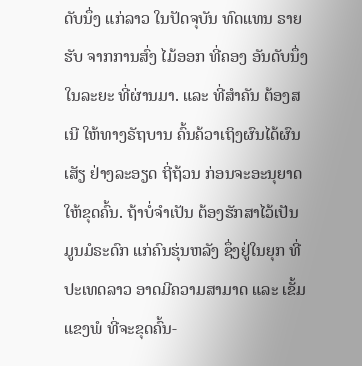ດັບນຶ່ງ ແກ່ລາວ ໃນປັດຈຸບັນ ທົດແທນ ຣາຍຮັບ ຈາກການສົ່ງ ໄມ້ອອກ ທີ່ຄອງ ອັນດັບນຶ່ງ ໃນລະຍະ ທີ່ຜ່ານມາ. ແລະ ທີ່ສໍາຄັນ ຕ້ອງສເນີ ໃຫ້ທາງຣັຖບານ ຄົ້ນຄ້ວາເຖິງຜົນໄດ້ຜົນເສັຽ ຢ່າງລະອຽດ ຖີ່ຖ້ວນ ກ່ອນຈະອະນຸຍາດ ໃຫ້ຂຸດຄົ້ນ. ຖ້າບໍ່ຈໍາເປັນ ຕ້ອງຮັກສາໄວ້ເປັນມູນມໍຣະດົກ ແກ່ຄົນຮຸ່ນຫລັງ ຊຶ່ງຢູ່ໃນຍຸກ ທີ່ປະເທດລາວ ອາດມີຄວາມສາມາດ ແລະ ເຂັ້ມແຂງພໍ ທີ່ຈະຂຸດຄົ້ນ-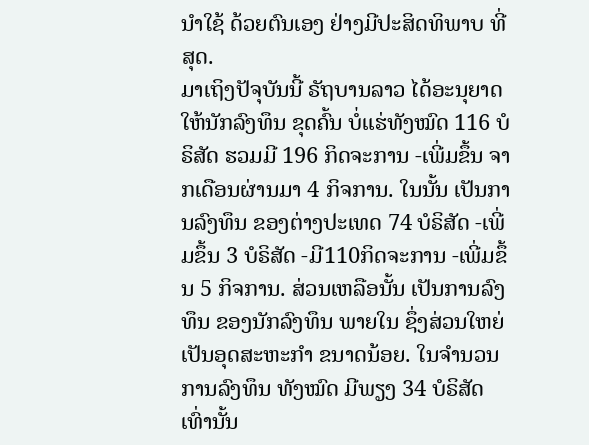ນໍາໃຊ້ ດ້ວຍຕົນເອງ ຢ່າງມີປະສິດທິພາບ ທີ່ສຸດ.
ມາເຖິງປັຈຸບັນນີ້ ຣັຖບານລາວ ໄດ້ອະນຸຍາດ ໃຫ້ນັກລົງທຶນ ຂຸດຄົ້ນ ບໍ່ແຮ່ທັງໝົດ 116 ບໍຣິສັດ ຮວມມີ 196 ກິດຈະການ -ເພີ່ມຂຶ້ນ ຈາກເດືອນຜ່ານມາ 4 ກິຈການ. ໃນນັ້ນ ເປັນການລົງທຶນ ຂອງຕ່າງປະເທດ 74 ບໍຣິສັດ -ເພີ່ມຂຶ້ນ 3 ບໍຣິສັດ -ມີ110ກິດຈະການ -ເພີ່ມຂຶ້ນ 5 ກິຈການ. ສ່ວນເຫລືອນັ້ນ ເປັນການລົງທຶນ ຂອງນັກລົງທຶນ ພາຍໃນ ຊຶ່ງສ່ວນໃຫຍ່ ເປັນອຸດສະຫະກໍາ ຂນາດນ້ອຍ. ໃນຈໍານວນ ການລົງທຶນ ທັງໝົດ ມີພຽງ 34 ບໍຣິສັດ ເທົ່ານັ້ນ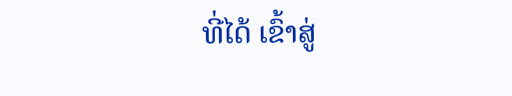ທີ່ໄດ້ ເຂົ້າສູ່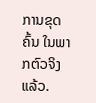ການຂຸດຄົ້ນ ໃນພາກຕົວຈິງແລ້ວ.